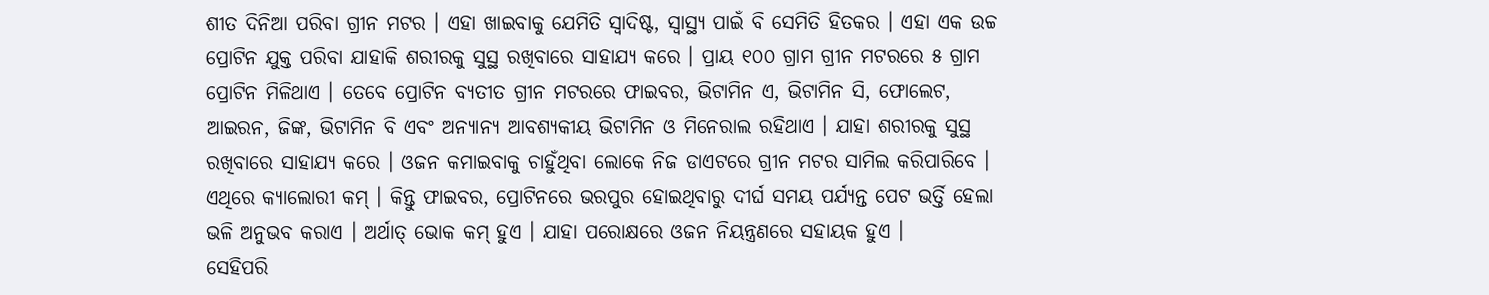ଶୀତ ଦିନିଆ ପରିବା ଗ୍ରୀନ ମଟର । ଏହା ଖାଇବାକୁ ଯେମିତି ସ୍ବାଦିଷ୍ଟ, ସ୍ବାସ୍ଥ୍ୟ ପାଇଁ ବି ସେମିତି ହିତକର । ଏହା ଏକ ଉଚ୍ଚ ପ୍ରୋଟିନ ଯୁକ୍ତ ପରିବା ଯାହାକି ଶରୀରକୁ ସୁସ୍ଥ ରଖିବାରେ ସାହାଯ୍ୟ କରେ । ପ୍ରାୟ ୧୦୦ ଗ୍ରାମ ଗ୍ରୀନ ମଟରରେ ୫ ଗ୍ରାମ ପ୍ରୋଟିନ ମିଳିଥାଏ । ତେବେ ପ୍ରୋଟିନ ବ୍ୟତୀତ ଗ୍ରୀନ ମଟରରେ ଫାଇବର, ଭିଟାମିନ ଏ, ଭିଟାମିନ ସି, ଫୋଲେଟ, ଆଇରନ, ଜିଙ୍କ, ଭିଟାମିନ ବି ଏବଂ ଅନ୍ୟାନ୍ୟ ଆବଶ୍ୟକୀୟ ଭିଟାମିନ ଓ ମିନେରାଲ ରହିଥାଏ । ଯାହା ଶରୀରକୁ ସୁସ୍ଥ ରଖିବାରେ ସାହାଯ୍ୟ କରେ । ଓଜନ କମାଇବାକୁ ଚାହୁଁଥିବା ଲୋକେ ନିଜ ଡାଏଟରେ ଗ୍ରୀନ ମଟର ସାମିଲ କରିପାରିବେ । ଏଥିରେ କ୍ୟାଲୋରୀ କମ୍ । କିନ୍ତୁ ଫାଇବର, ପ୍ରୋଟିନରେ ଭରପୁର ହୋଇଥିବାରୁ ଦୀର୍ଘ ସମୟ ପର୍ଯ୍ୟନ୍ତ ପେଟ ଭର୍ତ୍ତି ହେଲା ଭଳି ଅନୁଭବ କରାଏ । ଅର୍ଥାତ୍ ଭୋକ କମ୍ ହୁଏ । ଯାହା ପରୋକ୍ଷରେ ଓଜନ ନିୟନ୍ତ୍ରଣରେ ସହାୟକ ହୁଏ ।
ସେହିପରି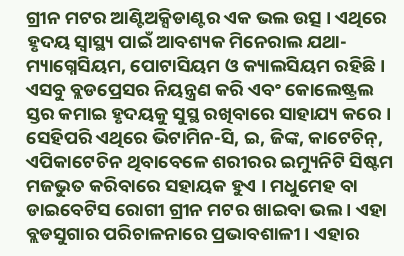ଗ୍ରୀନ ମଟର ଆଣ୍ଟିଅକ୍ସିଡାଣ୍ଟର ଏକ ଭଲ ଉତ୍ସ । ଏଥିରେ ହୃଦୟ ସ୍ବାସ୍ଥ୍ୟ ପାଇଁ ଆବଶ୍ୟକ ମିନେରାଲ ଯଥା-ମ୍ୟାଗ୍ନେସିୟମ, ପୋଟାସିୟମ ଓ କ୍ୟାଲସିୟମ ରହିଛି । ଏସବୁ ବ୍ଲଡପ୍ରେସର ନିୟନ୍ତ୍ରଣ କରି ଏବଂ କୋଲେଷ୍ଟ୍ରଲ ସ୍ତର କମାଇ ହୃଦୟକୁ ସୁସ୍ଥ ରଖିବାରେ ସାହାଯ୍ୟ କରେ । ସେହିପରି ଏଥିରେ ଭିଟାମିନ-ସି, ଇ, ଜିଙ୍କ, କାଟେଚିନ୍, ଏପିକାଟେଚିନ ଥିବାବେଳେ ଶରୀରର ଇମ୍ୟୁନିଟି ସିଷ୍ଟମ ମଜଭୁତ କରିବାରେ ସହାୟକ ହୁଏ । ମଧୁମେହ ବା ଡାଇବେଟିସ ରୋଗୀ ଗ୍ରୀନ ମଟର ଖାଇବା ଭଲ । ଏହା ବ୍ଲଡସୁଗାର ପରିଚାଳନାରେ ପ୍ରଭାବଶାଳୀ । ଏହାର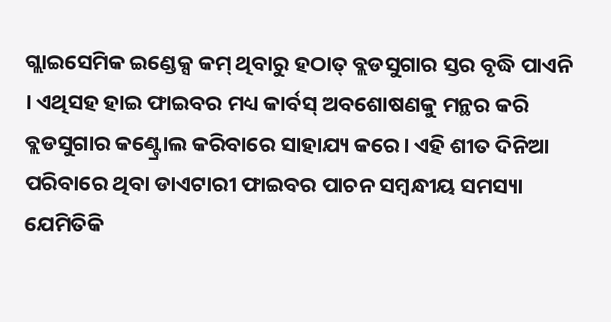ଗ୍ଲାଇସେମିକ ଇଣ୍ଡେକ୍ସ କମ୍ ଥିବାରୁ ହଠାତ୍ ବ୍ଲଡସୁଗାର ସ୍ତର ବୃଦ୍ଧି ପାଏନି । ଏଥିସହ ହାଇ ଫାଇବର ମଧ୍ୟ କାର୍ବସ୍ ଅବଶୋଷଣକୁ ମନ୍ଥର କରି ବ୍ଲଡସୁଗାର କଣ୍ଟ୍ରୋଲ କରିବାରେ ସାହାଯ୍ୟ କରେ। ଏହି ଶୀତ ଦିନିଆ ପରିବାରେ ଥିବା ଡାଏଟାରୀ ଫାଇବର ପାଚନ ସମ୍ବନ୍ଧୀୟ ସମସ୍ୟା ଯେମିତିକି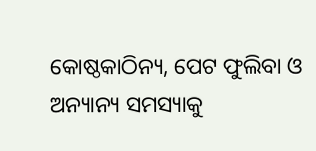କୋଷ୍ଠକାଠିନ୍ୟ, ପେଟ ଫୁଲିବା ଓ ଅନ୍ୟାନ୍ୟ ସମସ୍ୟାକୁ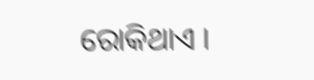ରୋକିଥାଏ ।